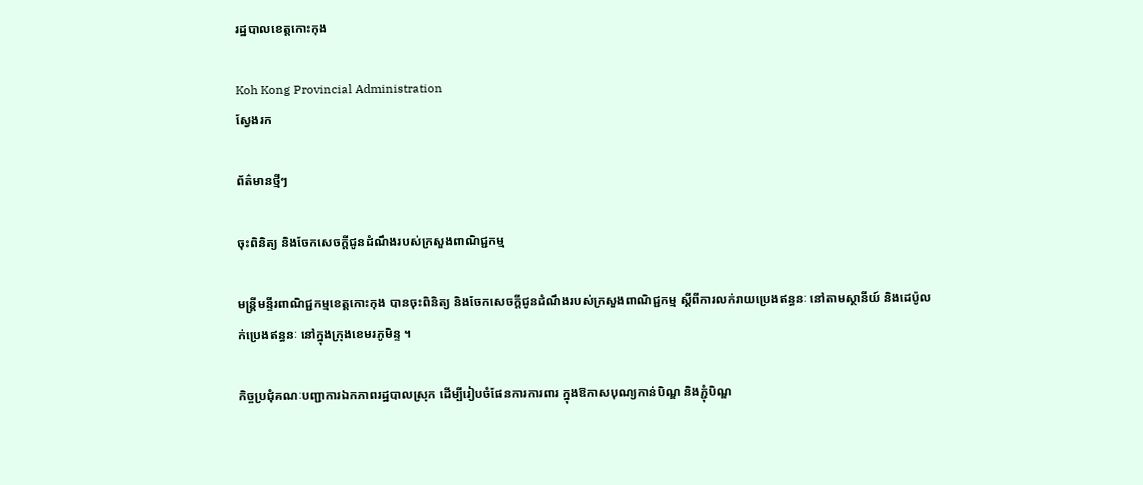រដ្ឋបាលខេត្តកោះកុង

Koh Kong Provincial Administration
ស្វែងរក

ព័ត៌មានថ្មីៗ

ចុះពិនិត្យ និងចែកសេចក្តីជូនដំណឹងរបស់ក្រសួងពាណិជ្ជកម្ម

មន្ត្រីមន្ទីរពាណិជ្ជកម្មខេត្តកោះកុង បានចុះពិនិត្យ និងចែកសេចក្តីជូនដំណឹងរបស់ក្រសួងពាណិជ្ជកម្ម ស្តីពីការលក់រាយប្រេងឥន្ធនៈ នៅតាមស្ថានីយ៍ និងដេប៉ូលក់ប្រេងឥន្ធនៈ នៅក្នុងក្រុងខេមរភូមិន្ទ ។

កិច្ចប្រជុំគណៈបញ្ជាការឯកភាពរដ្ឋបាលស្រុក ដើម្បីរៀបចំផែនការការពារ ក្នុងឱកាសបុណ្យកាន់បិណ្ឌ និងភ្ជុំបិណ្ឌ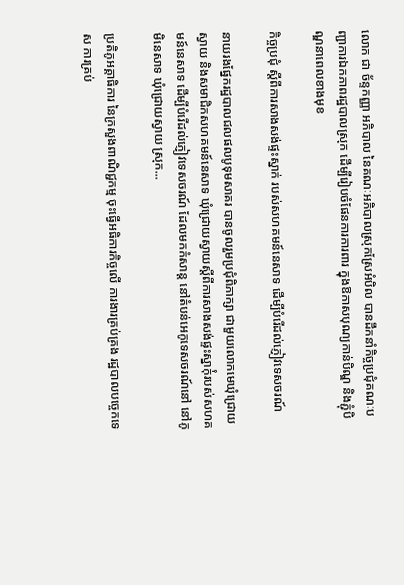លោក ជា ច័ន្ទកញ្ញា អភិបាល នៃគណៈអភិបាលស្រុកស្រែអំបិល បានដឹកនាំកិច្ចប្រជុំគណៈបញ្ជាការឯកភាពរដ្ឋបាលស្រុក ដើម្បីរៀបចំផែនការការពារ ក្នុងឱកាសបុណ្យកាន់បិណ្ឌ និងភ្ជុំបិណ្ឌនាពេលខាងមុខ

កិច្ចប្រជុំ ស្តីពីការសាងសង់ផ្ទះស្នាក់ របស់សហគមន៍នេសាទ ដើម្បីបំរើដល់ភ្ញៀវទេសចរណ៍

នាយរងផ្នែករដ្ឋបាលជលផលបូទុមសាគរ បានចូលរួមប្រជុំពិភាក្សា ជាមួយលោកមេឃុំជ្រោយស្វាយ និងសមាជិកសហគមន៍នេសាទ ឃុំជ្រោយស្វាយស្តីពីការសាងសង់ផ្ទះស្នាក់ុំរបស់សហគមន៍នេសាទ ដើម្បីបំរើដល់ភ្ញៀវទេសចរណ៍ ដែលមកកំសាន្ត នៅតំបន់អេកូទេសចរណ៍នៅ នៅភូមិនេសាទ ឃុំជ្រោយស្វាយ ស្រុក...

ប្រតិភូអគ្គាធិការ នៃក្រសួងពាណិជ្ជកម្ម ចុះធ្វើអធិការកិច្ចលើ ការងារគ្រប់គ្រង រដ្ឋបាលបច្ចេកទេស ការគ្រប់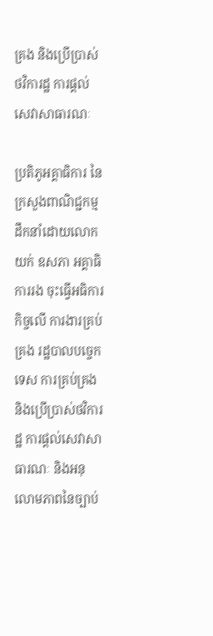គ្រង និងប្រើប្រាស់ថវិការដ្ឋ ការផ្តល់សេវាសាធារណៈ

ប្រតិភូអគ្គាធិការ នៃក្រសួងពាណិជ្ជកម្ម ដឹកនាំដោយលោក យក់ ឧសភា អគ្គាធិការរង ចុះធ្វើអធិការកិច្ចលើ ការងារគ្រប់គ្រង រដ្ឋបាលបច្ចេកទេស ការគ្រប់គ្រង និងប្រើប្រាស់ថវិការដ្ឋ ការផ្តល់សេវាសាធារណៈ និងអនុលោមភាពនៃច្បាប់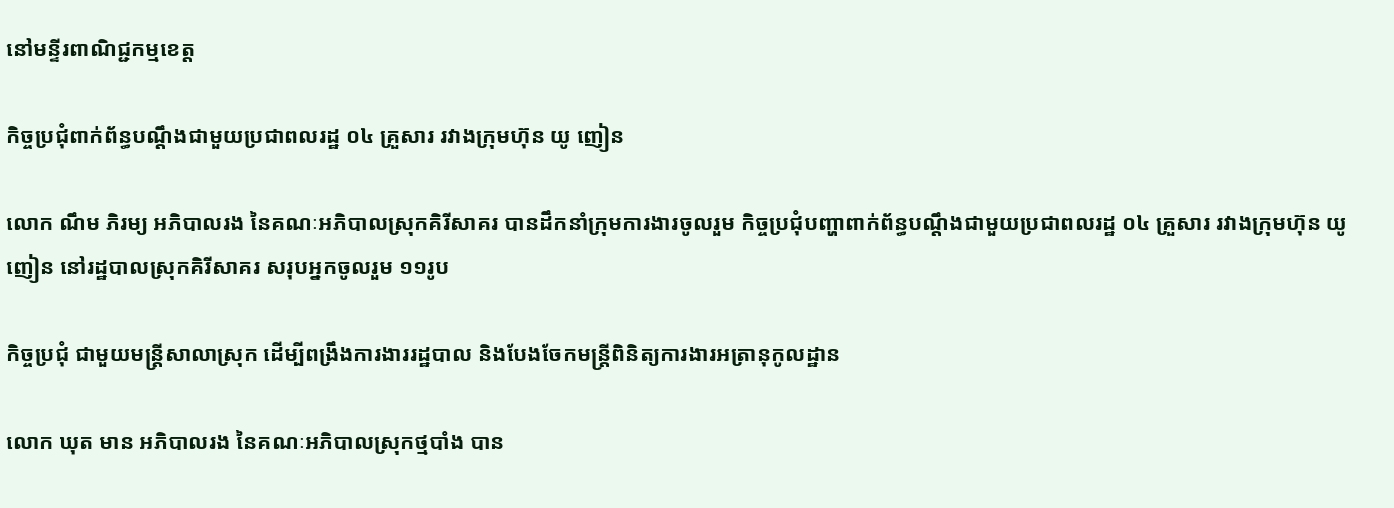នៅមន្ទីរពាណិជ្ជកម្មខេត្ត

កិច្ចប្រជុំពាក់ព័ន្ធបណ្តឹងជាមួយប្រជាពលរដ្ឋ ០៤ គ្រួសារ រវាងក្រុមហ៊ុន យូ ញៀន

លោក ណឹម ភិរម្យ អភិបាលរង នៃគណៈអភិបាលស្រុកគិរីសាគរ បានដឹកនាំក្រុមការងារចូលរួម កិច្ចប្រជុំបញ្ហាពាក់ព័ន្ធបណ្តឹងជាមួយប្រជាពលរដ្ឋ ០៤ គ្រួសារ រវាងក្រុមហ៊ុន យូ ញៀន នៅរដ្ឋបាលស្រុកគិរីសាគរ សរុបអ្នកចូលរួម ១១រូប

កិច្ចប្រជុំ ជាមួយមន្រ្តីសាលាស្រុក ដើម្បីពង្រឹងការងាររដ្ឋបាល និងបែងចែកមន្រ្តីពិនិត្យការងារអត្រានុកូលដ្ឋាន

លោក ឃុត មាន អភិបាលរង នៃគណៈអភិបាលស្រុកថ្មបាំង បាន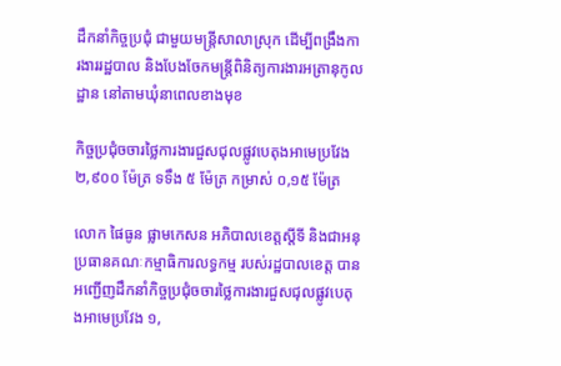ដឹកនាំកិច្ចប្រជុំ ជាមួយមន្រ្តីសាលាស្រុក ដើម្បីពង្រឹងការងាររដ្ឋបាល និងបែងចែកមន្រ្តីពិនិត្យការងារអត្រានុកូលដ្ឋាន នៅតាមឃុំនាពេលខាងមុខ

កិច្ចប្រជុំចចារថ្លៃការងារជួសជុលផ្លូវបេតុងអាមេប្រវែង ២,៩០០ ម៉ែត្រ ទទឹង ៥ ម៉ែត្រ កម្រាស់ ០,១៥ ម៉ែត្រ

លោក ផៃធូន ផ្លាមកេសន អភិបាលខេត្តស្តីទី និងជាអនុប្រធានគណៈកម្មាធិការលទ្ធកម្ម របស់រដ្ឋបាលខេត្ត បានអញ្ជើញដឹកនាំកិច្ចប្រជុំចចារថ្លៃការងារជួសជុលផ្លូវបេតុងអាមេប្រវែង ១,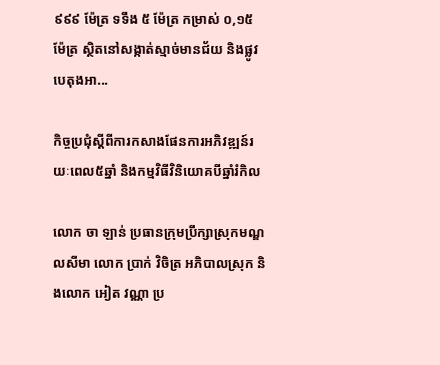៩៩៩ ម៉ែត្រ ទទឹង ៥ ម៉ែត្រ កម្រាស់ ០,១៥ ម៉ែត្រ ស្ថិតនៅសង្កាត់ស្មាច់មានជ័យ និងផ្លូវបេតុងអា...

កិច្ចប្រជុំស្ដីពីការកសាងផែនការអភិវឌ្ឍន៍រយៈពេល៥ឆ្នាំ និងកម្មវិធីវិនិយោគបីឆ្នាំរំកិល

លោក ចា ឡាន់ ប្រធានក្រុមប្រឹក្សាស្រុកមណ្ឌលសីមា លោក ប្រាក់ វិចិត្រ អភិបាលស្រុក និងលោក អៀត វណ្ណា ប្រ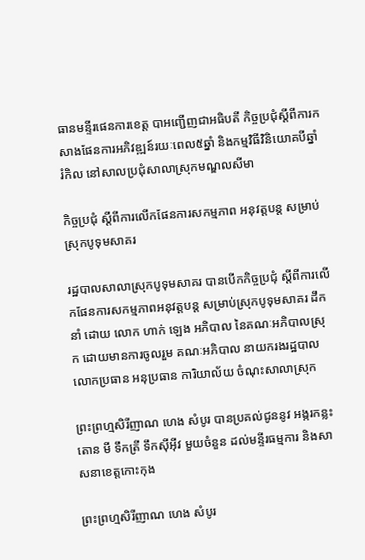ធានមន្ទីរផេនការខេត្ត បាអញ្ជើញជាអធិបតី កិច្ចប្រជុំស្ដីពីការកសាងផែនការអភិវឌ្ឍន៍រយៈពេល៥ឆ្នាំ និងកម្មវិធីវិនិយោគបីឆ្នាំរំកិល នៅសាលប្រជុំសាលាស្រុកមណ្ឌលសីមា

កិច្ចប្រជុំ ស្តីពីការលើកផែនការសកម្មភាព អនុវត្តបន្ត សម្រាប់ស្រុកបូទុមសាគរ

រដ្ឋបាលសាលាស្រុកបូទុមសាគរ បានបើកកិច្ចប្រជុំ ស្តីពីការលើកផែនការសកម្មភាពអនុវត្តបន្ត សម្រាប់ស្រុកបូទុមសាគរ ដឹកនាំ ដោយ លោក ហាក់ ឡេង អភិបាល នៃគណៈអភិបាលស្រុក ដោយមានការចូលរួម គណៈអភិបាល នាយករងរដ្ឋបាល លោកប្រធាន អនុប្រធាន ការិយាល័យ ចំណុះសាលាស្រុក

ព្រះព្រហ្មសិរីញាណ ហេង សំបូរ បានប្រគល់ជូននូវ អង្ករកន្លះតោន មី ទឹកត្រី ទឹកសុីអុីវ មួយចំនួន ដល់មន្ទីរធម្មការ និងសាសនាខេត្តកោះកុង

ព្រះព្រហ្មសិរីញាណ ហេង សំបូរ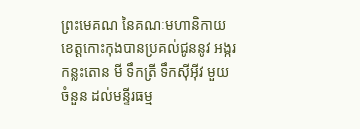ព្រះមេគណ នៃគណៈមហានិកាយខេត្តកោះកុងបានប្រគល់ជូននូវ អង្ករកន្លះតោន មី ទឹកត្រី ទឹកសុីអុីវ មួយចំនួន ដល់មន្ទីរធម្ម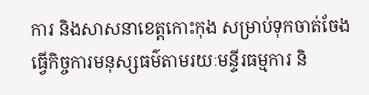ការ និងសាសនាខេត្តកោះកុង សម្រាប់ទុកចាត់ចែង ធ្វើកិច្ចការមនុស្សធម៌តាមរយៈមន្ទីរធម្មការ និ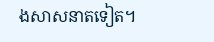ងសាសនាតទៀត។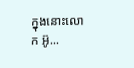ក្នុងនោះលោក អ៊ូ...